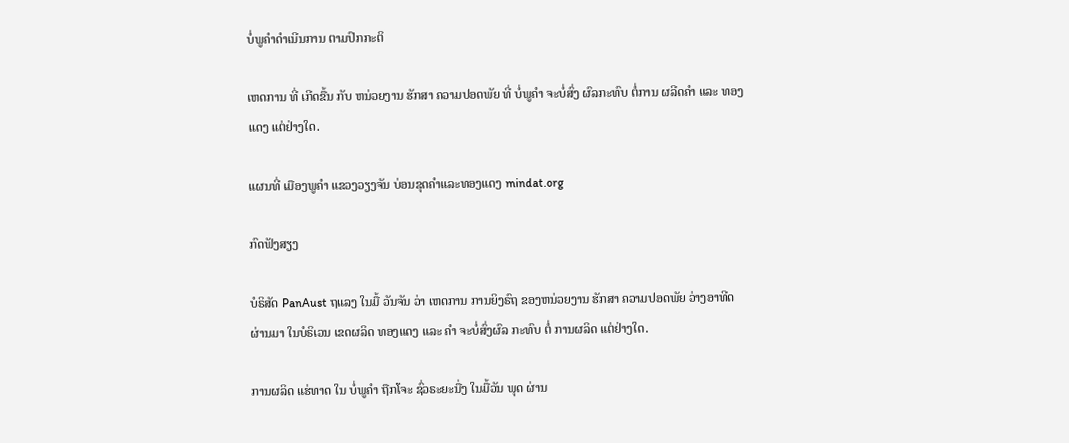ບໍ່ພູຄໍາດໍາເນີນການ ຕາມປົກກະຕິ

ເຫດການ ທີ່ ເກີດຂື້ນ ກັບ ຫນ່ວຍງານ ຮັກສາ ຄວາມປອດພັຍ ທີ່ ບໍ່ພູຄໍາ ຈະບໍ່ສົ່ງ ຜົລກະທົບ ຕໍ່ການ ຜລີດຄໍາ ແລະ ທອງແດງ ແຕ່ຢ່າງໃດ.

ແຜນທີ່ ເມືອງພູຄໍາ ແຂວງວຽງຈັນ ບ່ອນຂຸດຄໍາແລະທອງແດງ mindat.org

ກົດຟັງສຽງ

ບໍຣິສັດ PanAust ຖແລງ ໃນມື້ ວັນຈັນ ວ່າ ເຫດການ ການຍິງຣົຖ ຂອງຫນ່ວຍງານ ຮັກສາ ຄວາມປອດພັຍ ວ່າງອາທີດ ຜ່ານມາ ໃນບໍຣິເວນ ເຂດຜລິດ ທອງແດງ ແລະ ຄຳ ຈະບໍ່ສົ່ງຜົລ ກະທົບ ຕໍ່ ການຜລິດ ແຕ່ຢ່າງໃດ.

ການຜລິດ ແຮ່ທາດ ໃນ ບໍ່ພູຄຳ ຖືກໂຈະ ຊົ່ວຣະຍະນື່ງ ໃນມື້ວັນ ພຸດ ຜ່ານ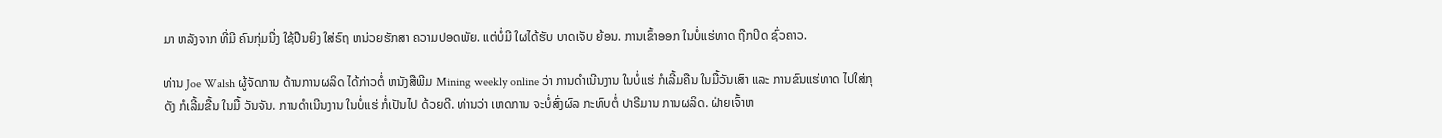ມາ ຫລັງຈາກ ທີ່ມີ ຄົນກຸ່ມນື່ງ ໃຊ້ປືນຍິງ ໃສ່ຣົຖ ຫນ່ວຍຮັກສາ ຄວາມປອດພັຍ. ແຕ່ບໍ່ມີ ໃຜໄດ້ຮັບ ບາດເຈັບ ຍ້ອນ. ການເຂົ້າອອກ ໃນບໍ່ແຮ່ທາດ ຖືກປິດ ຊົ່ວຄາວ.

ທ່ານ Joe Walsh ຜູ້ຈັດການ ດ້ານການຜລິດ ໄດ້ກ່າວຕໍ່ ຫນັງສືພີມ Mining weekly online ວ່າ ການດຳເນີນງານ ໃນບໍ່ແຮ່ ກໍເລີ້ມຄືນ ໃນມື້ວັນເສົາ ແລະ ການຂົນແຮ່ທາດ ໄປໃສ່ກຸດັງ ກໍເລີ້ມຂື້ນ ໃນມື້ ວັນຈັນ. ການດຳເນີນງານ ໃນບໍ່ແຮ່ ກໍ່ເປັນໄປ ດ້ວຍດີ. ທ່ານວ່າ ເຫດການ ຈະບໍ່ສົ່ງຜົລ ກະທົບຕໍ່ ປາຣີມານ ການຜລິດ. ຝ່າຍເຈົ້າຫ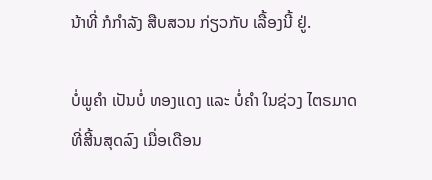ນ້າທີ່ ກໍກຳລັງ ສືບສວນ ກ່ຽວກັບ ເລື້ອງນີ້ ຢູ່.

ບໍ່ພູຄຳ ເປັນບໍ່ ທອງແດງ ແລະ ບໍ່ຄຳ ໃນຊ່ວງ ໄຕຣມາດ ທີ່ສີ້ນສຸດລົງ ເມື່ອເດືອນ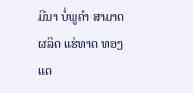ມີນາ ບໍ່ພູຄຳ ສາມາດຜລິດ ແຮ່ທາດ ທອງແດ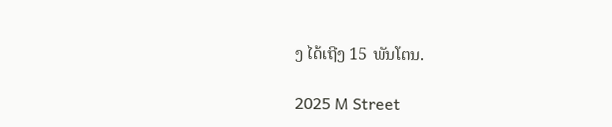ງ ໄດ້ເຖີງ 15 ພັນໂຕນ.

2025 M Street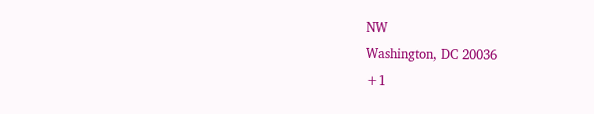NW
Washington, DC 20036
+1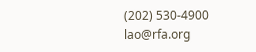(202) 530-4900
lao@rfa.org